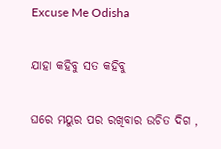Excuse Me Odisha

ଯାହା କହିବୁ ସତ କହିବୁ

ଘରେ ମୟୁର ପର ରଖିବାର ଉଚିତ ଦିଗ ,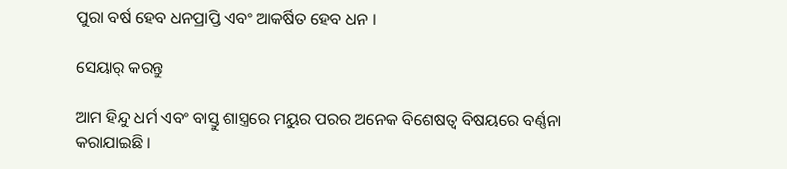ପୁରା ବର୍ଷ ହେବ ଧନପ୍ରାପ୍ତି ଏବଂ ଆକର୍ଷିତ ହେବ ଧନ ।

ସେୟାର୍ କରନ୍ତୁ

ଆମ ହିନ୍ଦୁ ଧର୍ମ ଏବଂ ବାସ୍ତୁ ଶାସ୍ତ୍ରରେ ମୟୁର ପରର ଅନେକ ବିଶେଷତ୍ୱ ବିଷୟରେ ବର୍ଣ୍ଣନା କରାଯାଇଛି ।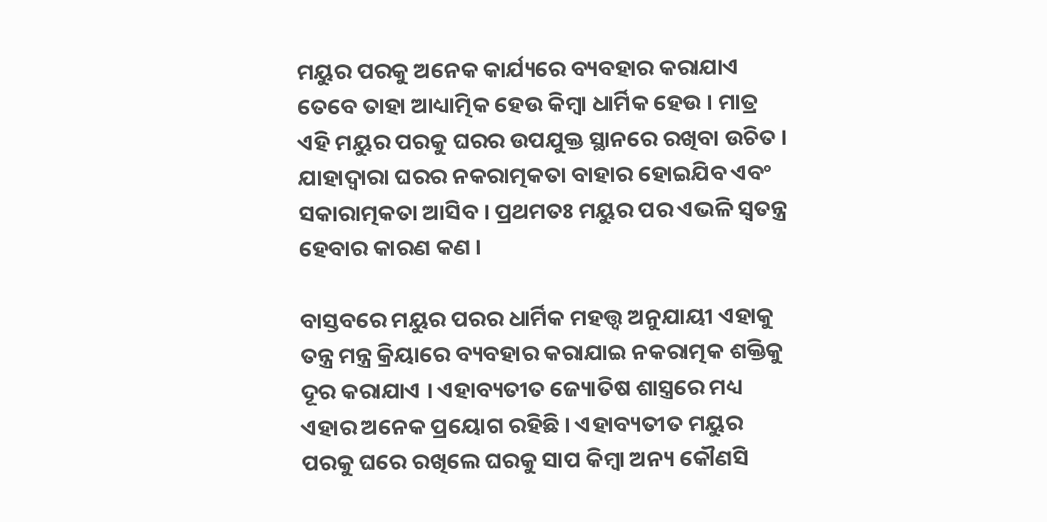ମୟୁର ପରକୁ ଅନେକ କାର୍ଯ୍ୟରେ ବ୍ୟବହାର କରାଯାଏ ତେବେ ତାହା ଆଧ୍ୟାତ୍ମିକ ହେଉ କିମ୍ବା ଧାର୍ମିକ ହେଉ । ମାତ୍ର ଏହି ମୟୁର ପରକୁ ଘରର ଉପଯୁକ୍ତ ସ୍ଥାନରେ ରଖିବା ଉଚିତ । ଯାହାଦ୍ୱାରା ଘରର ନକରାତ୍ମକତା ବାହାର ହୋଇଯିବ ଏବଂ ସକାରାତ୍ମକତା ଆସିବ । ପ୍ରଥମତଃ ମୟୁର ପର ଏଭଳି ସ୍ୱତନ୍ତ୍ର ହେବାର କାରଣ କଣ ।

ବାସ୍ତବରେ ମୟୁର ପରର ଧାର୍ମିକ ମହତ୍ତ୍ୱ ଅନୁଯାୟୀ ଏହାକୁ ତନ୍ତ୍ର ମନ୍ତ୍ର କ୍ରିୟାରେ ବ୍ୟବହାର କରାଯାଇ ନକରାତ୍ମକ ଶକ୍ତିକୁ ଦୂର କରାଯାଏ । ଏହାବ୍ୟତୀତ ଜ୍ୟୋତିଷ ଶାସ୍ତ୍ରରେ ମଧ୍ୟ ଏହାର ଅନେକ ପ୍ରୟୋଗ ରହିଛି । ଏହାବ୍ୟତୀତ ମୟୁର ପରକୁ ଘରେ ରଖିଲେ ଘରକୁ ସାପ କିମ୍ବା ଅନ୍ୟ କୌଣସି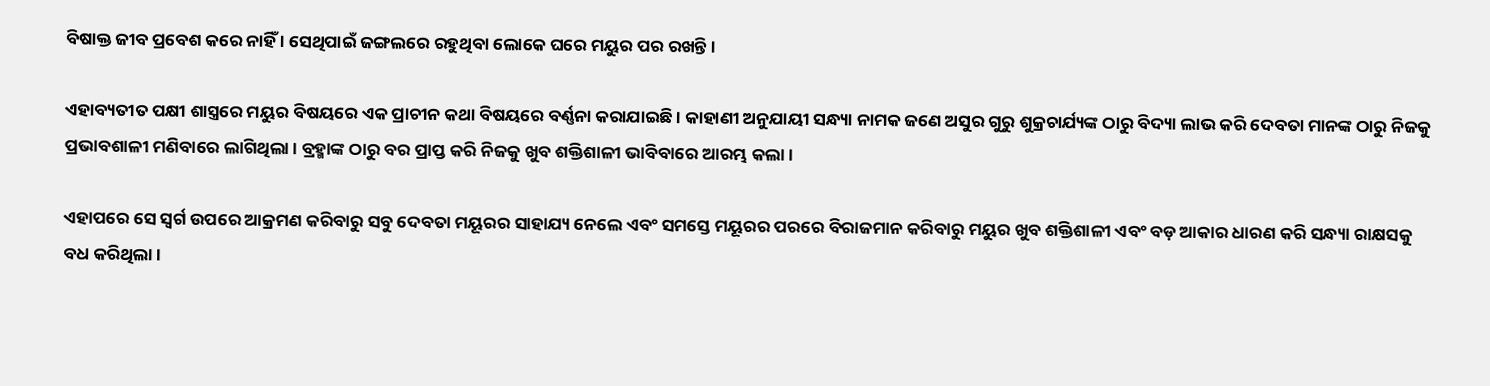ବିଷାକ୍ତ ଜୀବ ପ୍ରବେଶ କରେ ନାହିଁ । ସେଥିପାଇଁ ଜଙ୍ଗଲରେ ରହୁଥିବା ଲୋକେ ଘରେ ମୟୁର ପର ରଖନ୍ତି ।

ଏହାବ୍ୟତୀତ ପକ୍ଷୀ ଶାସ୍ତ୍ରରେ ମୟୁର ବିଷୟରେ ଏକ ପ୍ରାଚୀନ କଥା ବିଷୟରେ ବର୍ଣ୍ଣନା କରାଯାଇଛି । କାହାଣୀ ଅନୁଯାୟୀ ସନ୍ଧ୍ୟା ନାମକ ଜଣେ ଅସୁର ଗୁରୁ ଶୁକ୍ରଚାର୍ଯ୍ୟଙ୍କ ଠାରୁ ବିଦ୍ୟା ଲାଭ କରି ଦେବତା ମାନଙ୍କ ଠାରୁ ନିଜକୁ ପ୍ରଭାବଶାଳୀ ମଣିବାରେ ଲାଗିଥିଲା । ବ୍ରହ୍ମାଙ୍କ ଠାରୁ ବର ପ୍ରାପ୍ତ କରି ନିଜକୁ ଖୁବ ଶକ୍ତିଶାଳୀ ଭାବିବାରେ ଆରମ୍ଭ କଲା ।

ଏହାପରେ ସେ ସ୍ୱର୍ଗ ଉପରେ ଆକ୍ରମଣ କରିବାରୁ ସବୁ ଦେବତା ମୟୂରର ସାହାଯ୍ୟ ନେଲେ ଏବଂ ସମସ୍ତେ ମୟୂରର ପରରେ ବିରାଜମାନ କରିବାରୁ ମୟୁର ଖୁବ ଶକ୍ତିଶାଳୀ ଏବଂ ବଡ଼ ଆକାର ଧାରଣ କରି ସନ୍ଧ୍ୟା ରାକ୍ଷସକୁ ବଧ କରିଥିଲା ।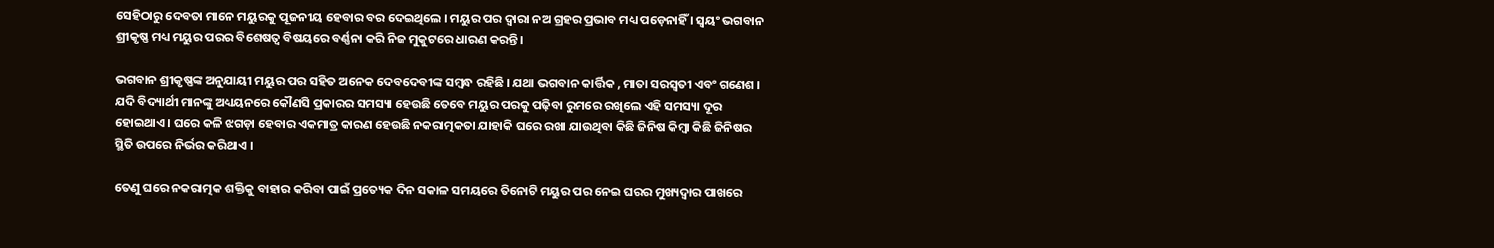ସେହିଠାରୁ ଦେବତା ମାନେ ମୟୁରକୁ ପୂଜନୀୟ ହେବାର ବର ଦେଇଥିଲେ । ମୟୁର ପର ଦ୍ୱାରା ନଅ ଗ୍ରହର ପ୍ରଭାବ ମଧ୍ୟ ପଡ଼େନାହିଁ । ସ୍ବୟଂ ଭଗବାନ ଶ୍ରୀକୃଷ୍ଣ ମଧ୍ୟ ମୟୁର ପରର ବିଶେଷତ୍ୱ ବିଷୟରେ ବର୍ଣ୍ଣନା କରି ନିଜ ମୁକୁଟରେ ଧାରଣ କରନ୍ତି ।

ଭଗବାନ ଶ୍ରୀକୃଷ୍ଣଙ୍କ ଅନୁଯାୟୀ ମୟୁର ପର ସହିତ ଅନେକ ଦେବଦେବୀଙ୍କ ସମ୍ବନ୍ଧ ରହିଛି । ଯଥା ଭଗବାନ କାର୍ତ୍ତିକ , ମାତା ସରସ୍ୱତୀ ଏବଂ ଗଣେଶ । ଯଦି ବିଦ୍ୟାର୍ଥୀ ମାନଙ୍କୁ ଅଧ୍ୟୟନରେ କୌଣସି ପ୍ରକାରର ସମସ୍ୟା ହେଉଛି ତେବେ ମୟୁର ପରକୁ ପଢ଼ିବା ରୁମରେ ରଖିଲେ ଏହି ସମସ୍ୟା ଦୂର ହୋଇଥାଏ । ଘରେ କଳି ଝଗଡ଼ା ହେବାର ଏକମାତ୍ର କାରଣ ହେଉଛି ନକରାତ୍ମକତା ଯାହାକି ଘରେ ରଖା ଯାଉଥିବା କିଛି ଜିନିଷ କିମ୍ବା କିଛି ଜିନିଷର ସ୍ଥିତି ଉପରେ ନିର୍ଭର କରିଥାଏ ।

ତେଣୁ ଘରେ ନକରାତ୍ମକ ଶକ୍ତିକୁ ବାହାର କରିବା ପାଇଁ ପ୍ରତ୍ୟେକ ଦିନ ସକାଳ ସମୟରେ ତିନୋଟି ମୟୁର ପର ନେଇ ଘରର ମୁଖ୍ୟଦ୍ୱାର ପାଖରେ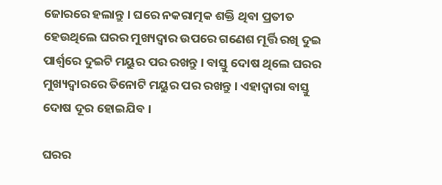ଜୋରରେ ହଲାନ୍ତୁ । ଘରେ ନକରାତ୍ମକ ଶକ୍ତି ଥିବା ପ୍ରତୀତ ହେଉଥିଲେ ଘରର ମୁଖ୍ୟଦ୍ୱାର ଉପରେ ଗଣେଶ ମୂର୍ତ୍ତି ରଖି ଦୁଇ ପାର୍ଶ୍ଵରେ ଦୁଇଟି ମୟୁର ପର ରଖନ୍ତୁ । ବାସ୍ତୁ ଦୋଷ ଥିଲେ ଘରର ମୁଖ୍ୟଦ୍ୱାରରେ ତିନୋଟି ମୟୁର ପର ରଖନ୍ତୁ । ଏହାଦ୍ବାରା ବାସ୍ତୁ ଦୋଷ ଦୂର ହୋଇଯିବ ।

ଘରର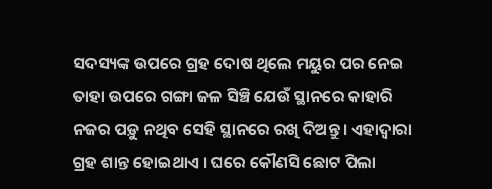ସଦସ୍ୟଙ୍କ ଉପରେ ଗ୍ରହ ଦୋଷ ଥିଲେ ମୟୁର ପର ନେଇ ତାହା ଉପରେ ଗଙ୍ଗା ଜଳ ସିଞ୍ଚି ଯେଉଁ ସ୍ଥାନରେ କାହାରି ନଜର ପଡ଼ୁ ନଥିବ ସେହି ସ୍ଥାନରେ ରଖି ଦିଅନ୍ତୁ । ଏହାଦ୍ବାରା ଗ୍ରହ ଶାନ୍ତ ହୋଇଥାଏ । ଘରେ କୌଣସି ଛୋଟ ପିଲା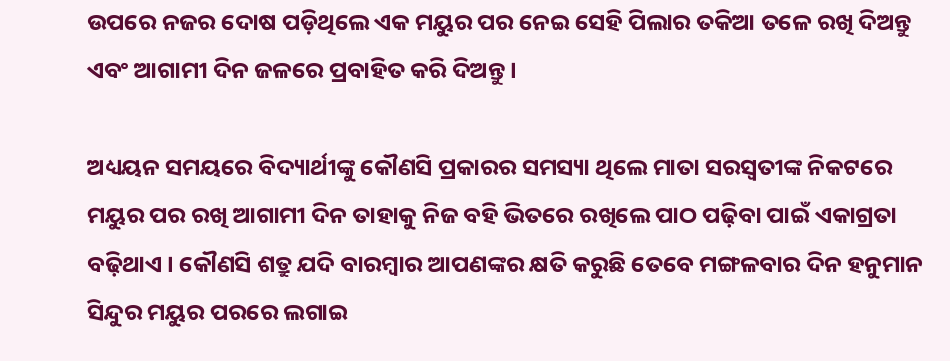ଉପରେ ନଜର ଦୋଷ ପଡ଼ିଥିଲେ ଏକ ମୟୁର ପର ନେଇ ସେହି ପିଲାର ତକିଆ ତଳେ ରଖି ଦିଅନ୍ତୁ ଏବଂ ଆଗାମୀ ଦିନ ଜଳରେ ପ୍ରବାହିତ କରି ଦିଅନ୍ତୁ ।

ଅଧ୍ୟୟନ ସମୟରେ ବିଦ୍ୟାର୍ଥୀଙ୍କୁ କୌଣସି ପ୍ରକାରର ସମସ୍ୟା ଥିଲେ ମାତା ସରସ୍ୱତୀଙ୍କ ନିକଟରେ ମୟୁର ପର ରଖି ଆଗାମୀ ଦିନ ତାହାକୁ ନିଜ ବହି ଭିତରେ ରଖିଲେ ପାଠ ପଢ଼ିବା ପାଇଁ ଏକାଗ୍ରତା ବଢ଼ିଥାଏ । କୌଣସି ଶତ୍ରୁ ଯଦି ବାରମ୍ବାର ଆପଣଙ୍କର କ୍ଷତି କରୁଛି ତେବେ ମଙ୍ଗଳବାର ଦିନ ହନୁମାନ ସିନ୍ଦୁର ମୟୁର ପରରେ ଲଗାଇ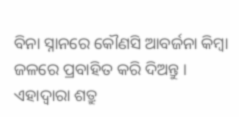ବିନା ସ୍ନାନରେ କୌଣସି ଆବର୍ଜନା କିମ୍ବା ଜଳରେ ପ୍ରବାହିତ କରି ଦିଅନ୍ତୁ । ଏହାଦ୍ବାରା ଶତ୍ରୁ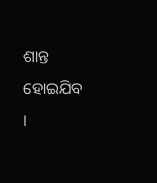ଶାନ୍ତ ହୋଇଯିବ ।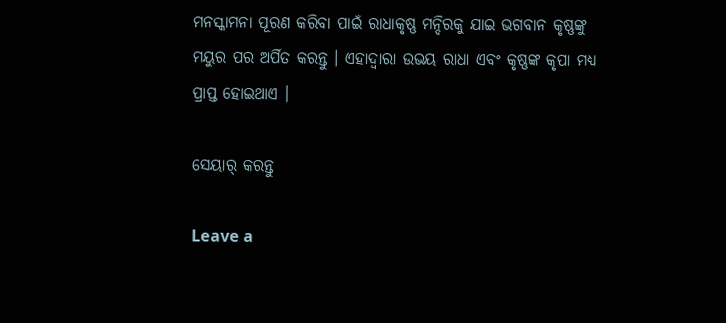ମନସ୍କାମନା ପୂରଣ କରିବା ପାଇଁ ରାଧାକୃଷ୍ଣ ମନ୍ଦିରକୁ ଯାଇ ଭଗବାନ କୃଷ୍ଣଙ୍କୁ ମୟୁର ପର ଅର୍ପିତ କରନ୍ତୁ । ଏହାଦ୍ବାରା ଉଭୟ ରାଧା ଏବଂ କୃଷ୍ଣଙ୍କ କୃପା ମଧ୍ୟ ପ୍ରାପ୍ତ ହୋଇଥାଏ ।

ସେୟାର୍ କରନ୍ତୁ

Leave a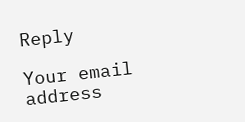Reply

Your email address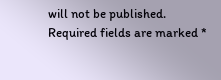will not be published. Required fields are marked *